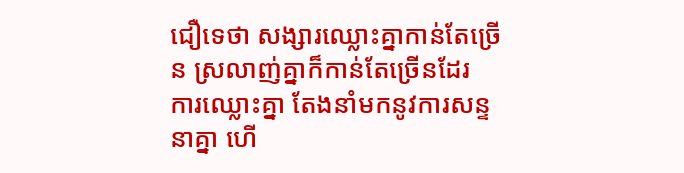ជឿទេថា សង្សារឈ្លោះគ្នាកាន់តែច្រើន ស្រលាញ់គ្នាក៏កាន់តែច្រើនដែរ
ការឈ្លោះគ្នា តែងនាំមកនូវការសន្ទនាគ្នា ហើ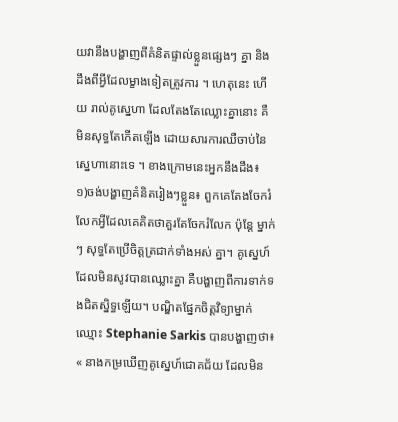យវានឹងបង្ហាញពីគំនិតផ្ទាល់ខ្លួនផ្សេងៗ គ្នា និងដឹងពីអ្វីដែលម្ខាងទៀតត្រូវការ ។ ហេតុនេះ ហើយ រាល់គូស្នេហា ដែលតែងតែឈ្លោះគ្នានោះ គឺមិនសុទ្ធតែកើតឡើង ដោយសារការឈឺចាប់នៃស្នេហានោះទេ ។ ខាងក្រោមនេះអ្នកនឹងដឹង៖
១)ចង់បង្ហាញគំនិតរៀងៗខ្លួន៖ ពួកគេតែងចែករំលែកអ្វីដែលគេគិតថាគួរតែចែករំលែក ប៉ុន្តែ ម្នាក់ៗ សុទ្ធតែប្រើចិត្តត្រជាក់ទាំងអស់ គ្នា។ គូស្នេហ៍ដែលមិនសូវបានឈ្លោះគ្នា គឺបង្ហាញពីការទាក់ទងជិតស្និទ្ធឡើយ។ បណ្ឌិតផ្នែកចិត្តវិទ្យាម្នាក់ឈ្មោះ Stephanie Sarkis បានបង្ហាញថា៖ « នាងកម្រឃើញគូស្នេហ៍ជោគជ័យ ដែលមិន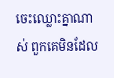ចេះឈ្លោះគ្នាណាស់ ពួកគេមិនដែល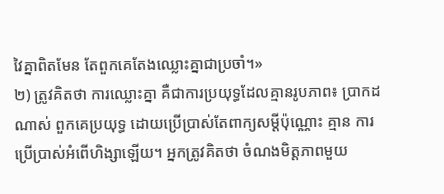វៃគ្នាពិតមែន តែពួកគេតែងឈ្លោះគ្នាជាប្រចាំ។»
២) ត្រូវគិតថា ការឈ្លោះគ្នា គឺជាការប្រយុទ្ធដែលគ្មានរូបភាព៖ ប្រាកដណាស់ ពួកគេប្រយុទ្ធ ដោយប្រើប្រាស់តែពាក្យសម្ដីប៉ុណ្ណោះ គ្មាន ការប្រើប្រាស់អំពើហិង្សាឡើយ។ អ្នកត្រូវគិតថា ចំណងមិត្តភាពមួយ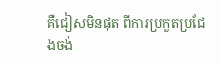គឺជៀសមិនផុត ពីការប្រកួតប្រជែងចង់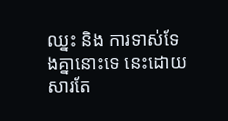ឈ្នះ និង ការទាស់ទែងគ្នានោះទេ នេះដោយសារតែ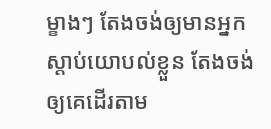ម្ខាងៗ តែងចង់ឲ្យមានអ្នកស្ដាប់យោបល់ខ្លួន តែងចង់ឲ្យគេដើរតាម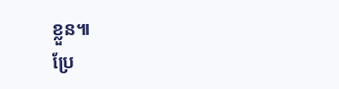ខ្លួន៕
ប្រែ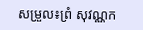សម្រួល៖ព្រំ សុវណ្ណក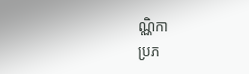ណ្ណិកា
ប្រភ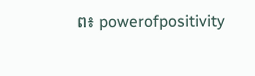ព៖ powerofpositivity